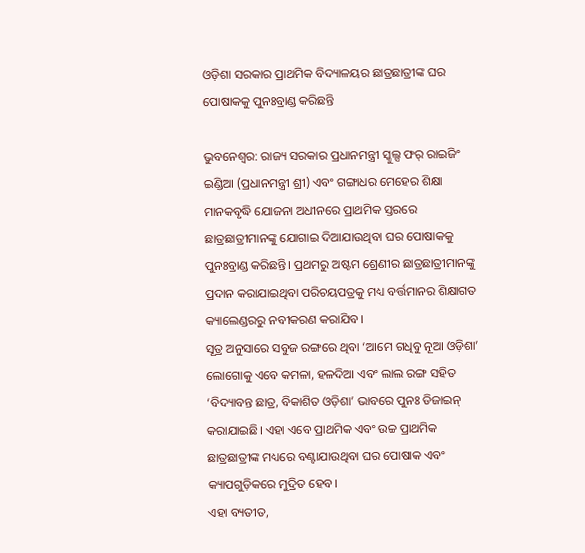ଓଡ଼ିଶା ସରକାର ପ୍ରାଥମିକ ବିଦ୍ୟାଳୟର ଛାତ୍ରଛାତ୍ରୀଙ୍କ ଘର ପୋଷାକକୁ ପୁନଃବ୍ରାଣ୍ଡ କରିଛନ୍ତି

ଭୁବନେଶ୍ୱର: ରାଜ୍ୟ ସରକାର ପ୍ରଧାନମନ୍ତ୍ରୀ ସ୍କୁଲ୍ସ ଫର୍ ରାଇଜିଂ ଇଣ୍ଡିଆ (ପ୍ରଧାନମନ୍ତ୍ରୀ ଶ୍ରୀ) ଏବଂ ଗଙ୍ଗାଧର ମେହେର ଶିକ୍ଷା ମାନକବୃଦ୍ଧି ଯୋଜନା ଅଧୀନରେ ପ୍ରାଥମିକ ସ୍ତରରେ ଛାତ୍ରଛାତ୍ରୀମାନଙ୍କୁ ଯୋଗାଇ ଦିଆଯାଉଥିବା ଘର ପୋଷାକକୁ ପୁନଃବ୍ରାଣ୍ଡ କରିଛନ୍ତି। ପ୍ରଥମରୁ ଅଷ୍ଟମ ଶ୍ରେଣୀର ଛାତ୍ରଛାତ୍ରୀମାନଙ୍କୁ ପ୍ରଦାନ କରାଯାଇଥିବା ପରିଚୟପତ୍ରକୁ ମଧ୍ୟ ବର୍ତ୍ତମାନର ଶିକ୍ଷାଗତ କ୍ୟାଲେଣ୍ଡରରୁ ନବୀକରଣ କରାଯିବ।
ସୂତ୍ର ଅନୁସାରେ ସବୁଜ ରଙ୍ଗରେ ଥିବା ‘ଆମେ ଗଧିବୁ ନୂଆ ଓଡ଼ିଶା’ ଲୋଗୋକୁ ଏବେ କମଳା, ହଳଦିଆ ଏବଂ ଲାଲ ରଙ୍ଗ ସହିତ ‘ବିଦ୍ୟାବନ୍ତ ଛାତ୍ର, ବିକାଶିତ ଓଡ଼ିଶା’ ଭାବରେ ପୁନଃ ଡିଜାଇନ୍ କରାଯାଇଛି। ଏହା ଏବେ ପ୍ରାଥମିକ ଏବଂ ଉଚ୍ଚ ପ୍ରାଥମିକ ଛାତ୍ରଛାତ୍ରୀଙ୍କ ମଧ୍ୟରେ ବଣ୍ଟାଯାଉଥିବା ଘର ପୋଷାକ ଏବଂ କ୍ୟାପଗୁଡ଼ିକରେ ମୁଦ୍ରିତ ହେବ।
ଏହା ବ୍ୟତୀତ,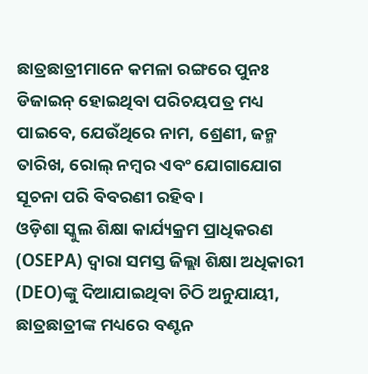ଛାତ୍ରଛାତ୍ରୀମାନେ କମଳା ରଙ୍ଗରେ ପୁନଃ ଡିଜାଇନ୍ ହୋଇଥିବା ପରିଚୟପତ୍ର ମଧ୍ୟ ପାଇବେ, ଯେଉଁଥିରେ ନାମ, ଶ୍ରେଣୀ, ଜନ୍ମ ତାରିଖ, ରୋଲ୍ ନମ୍ବର ଏବଂ ଯୋଗାଯୋଗ ସୂଚନା ପରି ବିବରଣୀ ରହିବ।
ଓଡ଼ିଶା ସ୍କୁଲ ଶିକ୍ଷା କାର୍ଯ୍ୟକ୍ରମ ପ୍ରାଧିକରଣ (OSEPA) ଦ୍ୱାରା ସମସ୍ତ ଜିଲ୍ଲା ଶିକ୍ଷା ଅଧିକାରୀ (DEO)ଙ୍କୁ ଦିଆଯାଇଥିବା ଚିଠି ଅନୁଯାୟୀ, ଛାତ୍ରଛାତ୍ରୀଙ୍କ ମଧ୍ୟରେ ବଣ୍ଟନ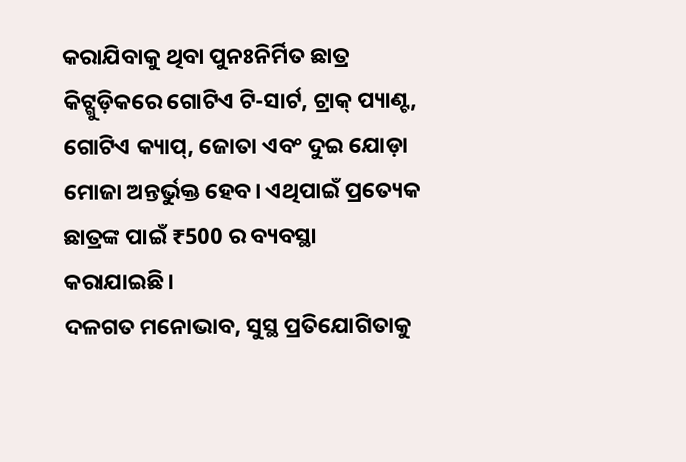କରାଯିବାକୁ ଥିବା ପୁନଃନିର୍ମିତ ଛାତ୍ର କିଟ୍ଗୁଡ଼ିକରେ ଗୋଟିଏ ଟି-ସାର୍ଟ, ଟ୍ରାକ୍ ପ୍ୟାଣ୍ଟ, ଗୋଟିଏ କ୍ୟାପ୍, ଜୋତା ଏବଂ ଦୁଇ ଯୋଡ଼ା ମୋଜା ଅନ୍ତର୍ଭୁକ୍ତ ହେବ। ଏଥିପାଇଁ ପ୍ରତ୍ୟେକ ଛାତ୍ରଙ୍କ ପାଇଁ ₹500 ର ବ୍ୟବସ୍ଥା କରାଯାଇଛି।
ଦଳଗତ ମନୋଭାବ, ସୁସ୍ଥ ପ୍ରତିଯୋଗିତାକୁ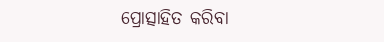ପ୍ରୋତ୍ସାହିତ କରିବା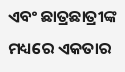ଏବଂ ଛାତ୍ରଛାତ୍ରୀଙ୍କ ମଧ୍ୟରେ ଏକତାର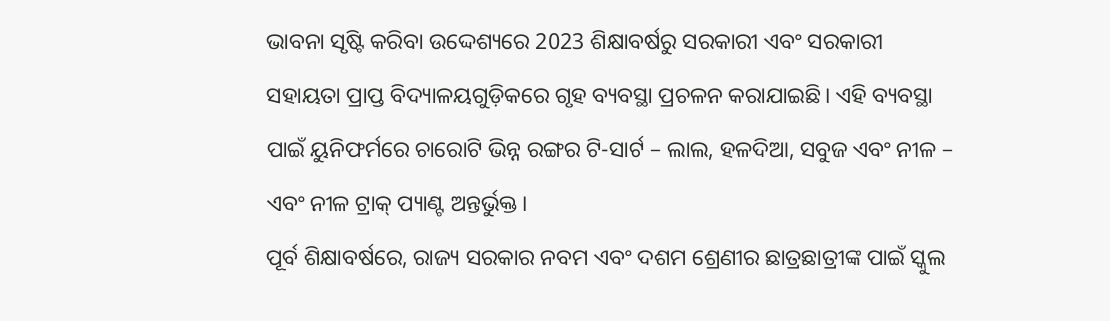ଭାବନା ସୃଷ୍ଟି କରିବା ଉଦ୍ଦେଶ୍ୟରେ 2023 ଶିକ୍ଷାବର୍ଷରୁ ସରକାରୀ ଏବଂ ସରକାରୀ ସହାୟତା ପ୍ରାପ୍ତ ବିଦ୍ୟାଳୟଗୁଡ଼ିକରେ ଗୃହ ବ୍ୟବସ୍ଥା ପ୍ରଚଳନ କରାଯାଇଛି। ଏହି ବ୍ୟବସ୍ଥା ପାଇଁ ୟୁନିଫର୍ମରେ ଚାରୋଟି ଭିନ୍ନ ରଙ୍ଗର ଟି-ସାର୍ଟ – ଲାଲ, ହଳଦିଆ, ସବୁଜ ଏବଂ ନୀଳ – ଏବଂ ନୀଳ ଟ୍ରାକ୍ ପ୍ୟାଣ୍ଟ ଅନ୍ତର୍ଭୁକ୍ତ।
ପୂର୍ବ ଶିକ୍ଷାବର୍ଷରେ, ରାଜ୍ୟ ସରକାର ନବମ ଏବଂ ଦଶମ ଶ୍ରେଣୀର ଛାତ୍ରଛାତ୍ରୀଙ୍କ ପାଇଁ ସ୍କୁଲ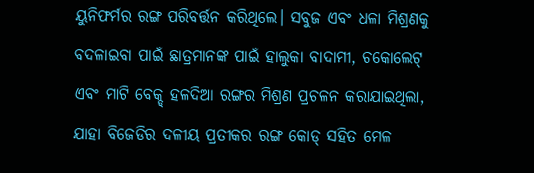ୟୁନିଫର୍ମର ରଙ୍ଗ ପରିବର୍ତ୍ତନ କରିଥିଲେ। ସବୁଜ ଏବଂ ଧଳା ମିଶ୍ରଣକୁ ବଦଳାଇବା ପାଇଁ ଛାତ୍ରମାନଙ୍କ ପାଇଁ ହାଲୁକା ବାଦାମୀ, ଚକୋଲେଟ୍ ଏବଂ ମାଟି ବେକ୍ଡ୍ ହଳଦିଆ ରଙ୍ଗର ମିଶ୍ରଣ ପ୍ରଚଳନ କରାଯାଇଥିଲା, ଯାହା ବିଜେଡିର ଦଳୀୟ ପ୍ରତୀକର ରଙ୍ଗ କୋଡ୍ ସହିତ ମେଳ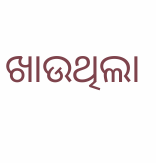ଖାଉଥିଲା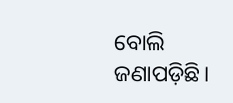ବୋଲି ଜଣାପଡ଼ିଛି।